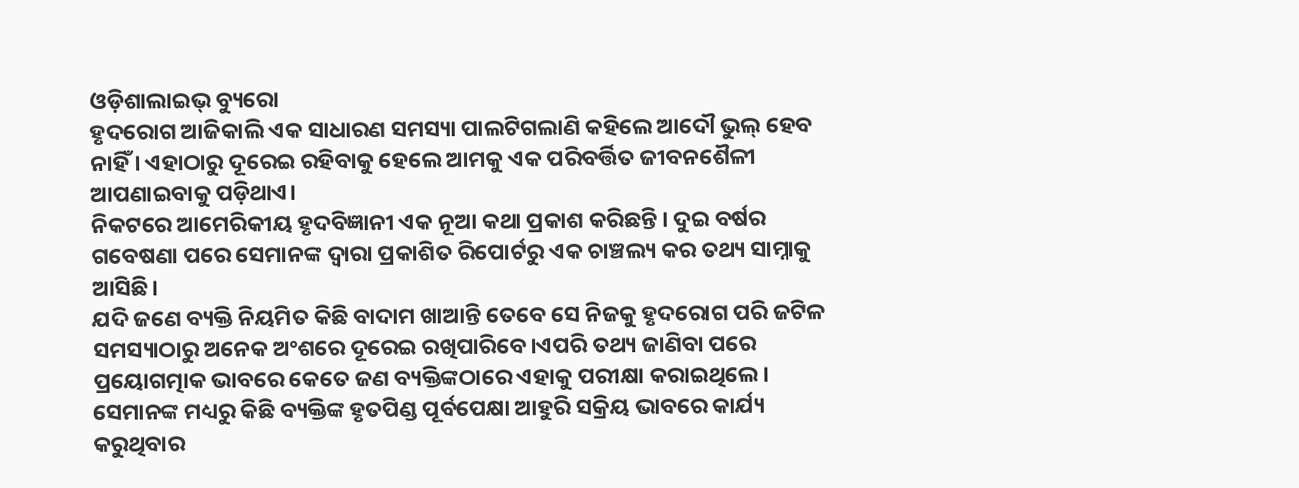ଓଡ଼ିଶାଲାଇଭ୍ ବ୍ୟୁରୋ
ହୃଦରୋଗ ଆଜିକାଲି ଏକ ସାଧାରଣ ସମସ୍ୟା ପାଲଟିଗଲାଣି କହିଲେ ଆଦୌ ଭୁଲ୍ ହେବ ନାହିଁ । ଏହାଠାରୁ ଦୂରେଇ ରହିବାକୁ ହେଲେ ଆମକୁ ଏକ ପରିବର୍ତ୍ତିତ ଜୀବନଶୈଳୀ ଆପଣାଇବାକୁ ପଡ଼ିଥାଏ।
ନିକଟରେ ଆମେରିକୀୟ ହୃଦବିଜ୍ଞାନୀ ଏକ ନୂଆ କଥା ପ୍ରକାଶ କରିଛନ୍ତି । ଦୁଇ ବର୍ଷର ଗବେଷଣା ପରେ ସେମାନଙ୍କ ଦ୍ଵାରା ପ୍ରକାଶିତ ରିପୋର୍ଟରୁ ଏକ ଚାଞ୍ଚଲ୍ୟ କର ତଥ୍ୟ ସାମ୍ନାକୁ ଆସିଛି।
ଯଦି ଜଣେ ବ୍ୟକ୍ତି ନିୟମିତ କିଛି ବାଦାମ ଖାଆନ୍ତି ତେବେ ସେ ନିଜକୁ ହୃଦରୋଗ ପରି ଜଟିଳ ସମସ୍ୟାଠାରୁ ଅନେକ ଅଂଶରେ ଦୂରେଇ ରଖିପାରିବେ।ଏପରି ତଥ୍ୟ ଜାଣିବା ପରେ ପ୍ରୟୋଗତ୍ମାକ ଭାବରେ କେତେ ଜଣ ବ୍ୟକ୍ତିଙ୍କଠାରେ ଏହାକୁ ପରୀକ୍ଷା କରାଇଥିଲେ। ସେମାନଙ୍କ ମଧ୍ୟରୁ କିଛି ବ୍ୟକ୍ତିଙ୍କ ହୃତପିଣ୍ଡ ପୂର୍ବପେକ୍ଷା ଆହୁରି ସକ୍ରିୟ ଭାବରେ କାର୍ଯ୍ୟ କରୁଥିବାର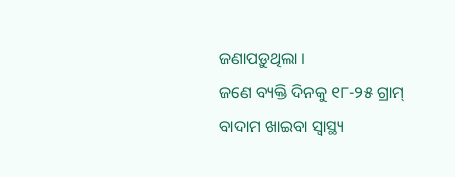ଜଣାପଡ଼ୁଥିଲା ।
ଜଣେ ବ୍ୟକ୍ତି ଦିନକୁ ୧୮-୨୫ ଗ୍ରାମ୍ ବାଦାମ ଖାଇବା ସ୍ଵାସ୍ଥ୍ୟ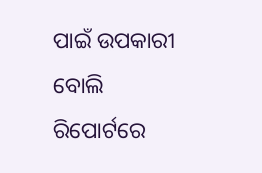ପାଇଁ ଉପକାରୀ ବୋଲି ରିପୋର୍ଟରେ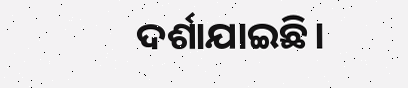ଦର୍ଶାଯାଇଛି।